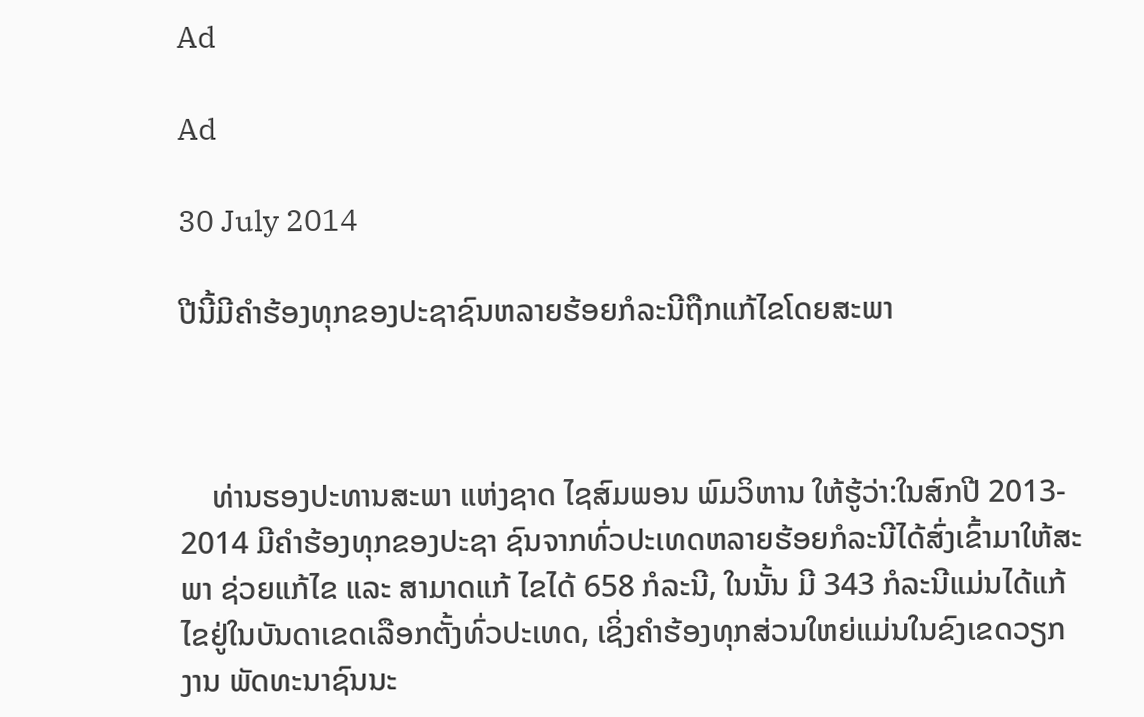Ad

Ad

30 July 2014

ປີນີ້ມີຄຳຮ້ອງທຸກຂອງປະຊາຊົນຫລາຍຮ້ອຍກໍລະນີຖືກແກ້ໄຂໂດຍສະພາ



    ທ່ານຮອງປະທານສະພາ ແຫ່ງຊາດ ໄຊສົມພອນ ພົມວິຫານ ໃຫ້ຮູ້ວ່າ:ໃນສົກປີ 2013- 2014 ມີຄຳຮ້ອງທຸກຂອງປະຊາ ຊົນຈາກທົ່ວປະເທດຫລາຍຮ້ອຍກໍລະນີໄດ້ສົ່ງເຂົ້າມາໃຫ້ສະພາ ຊ່ວຍແກ້ໄຂ ແລະ ສາມາດແກ້ ໄຂໄດ້ 658 ກໍລະນີ, ໃນນັ້ນ ມີ 343 ກໍລະນີແມ່ນໄດ້ແກ້ໄຂຢູ່ໃນບັນດາເຂດເລືອກຕັ້ງທົ່ວປະເທດ, ເຊິ່ງຄຳຮ້ອງທຸກສ່ວນໃຫຍ່ແມ່ນໃນຂົງເຂດວຽກງານ ພັດທະນາຊົນນະ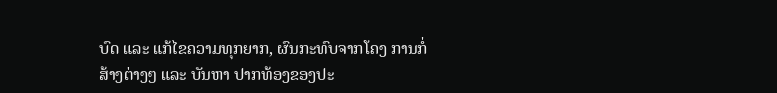ບົດ ແລະ ແກ້ໄຂຄວາມທຸກຍາກ, ຜົນກະທົບຈາກໂຄງ ການກໍ່ສ້າງຕ່າງໆ ແລະ ບັນຫາ ປາກທ້ອງຂອງປະ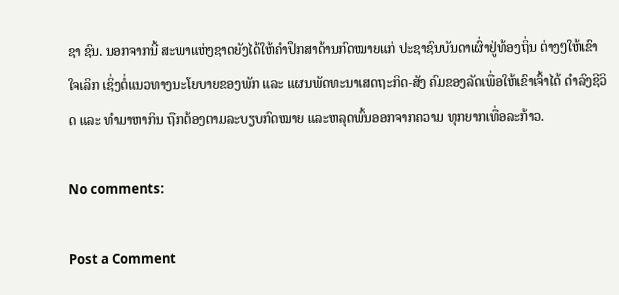ຊາ ຊົນ. ນອກຈາກນີ້ ສະພາແຫ່ງຊາດຍັງໄດ້ໃຫ້ຄຳປຶກສາດ້ານກົດໝາຍແກ່ ປະຊາຊົນບັນດາເຜົ່າຢູ່ທ້ອງຖິ່ນ ຕ່າງໆໃຫ້ເຂົາໃຈເລິກ ເຊິ່ງຕໍ່ແນວທາງນະໂຍບາຍຂອງພັກ ແລະ ແຜນພັດທະນາເສດຖະກິດ-ສັງ ຄົມຂອງລັດເພື່ອໃຫ້ເຂົາເຈົ້າໄດ້ ດຳລົງຊີວິດ ແລະ ທຳມາຫາກິນ ຖືກຕ້ອງຕາມລະບຽບກົດໝາຍ ແລະຫລຸດພົ້ນອອກຈາກຄວາມ ທຸກຍາກເທື່ອລະກ້າວ.

No comments:

Post a Comment